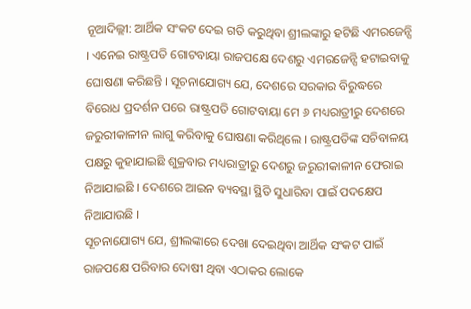ନୂଆଦିଲ୍ଲୀ: ଆର୍ଥିକ ସଂକଟ ଦେଇ ଗତି କରୁଥିବା ଶ୍ରୀଲଙ୍କାରୁ ହଟିଛି ଏମରଜେନ୍ସି । ଏନେଇ ରାଷ୍ଟ୍ରପତି ଗୋଟବାୟା ରାଜପକ୍ଷେ ଦେଶରୁ ଏମରଜେନ୍ସି ହଟାଇବାକୁ ଘୋଷଣା କରିଛନ୍ତି । ସୂଚନାଯୋଗ୍ୟ ଯେ, ଦେଶରେ ସରକାର ବିରୁଦ୍ଧରେ ବିରୋଧ ପ୍ରଦର୍ଶନ ପରେ ରାଷ୍ଟ୍ରପତି ଗୋଟବାୟା ମେ ୬ ମଧ୍ୟରାତ୍ରୀରୁ ଦେଶରେ ଜରୁରୀକାଳୀନ ଲାଗୁ କରିବାକୁ ଘୋଷଣା କରିଥିଲେ । ରାଷ୍ଟ୍ରପତିଙ୍କ ସଚିବାଳୟ ପକ୍ଷରୁ କୁହାଯାଇଛି ଶୁକ୍ରବାର ମଧ୍ୟରାତ୍ରୀରୁ ଦେଶରୁ ଜରୁରୀକାଳୀନ ଫେରାଇ ନିଆଯାଇଛି । ଦେଶରେ ଆଇନ ବ୍ୟବସ୍ଥା ସ୍ଥିତି ସୁଧାରିବା ପାଇଁ ପଦକ୍ଷେପ ନିଆଯାଉଛି ।
ସୂଚନାଯୋଗ୍ୟ ଯେ, ଶ୍ରୀଲଙ୍କାରେ ଦେଖା ଦେଇଥିବା ଆର୍ଥିକ ସଂକଟ ପାଇଁ ରାଜପକ୍ଷେ ପରିବାର ଦୋଷୀ ଥିବା ଏଠାକର ଲୋକେ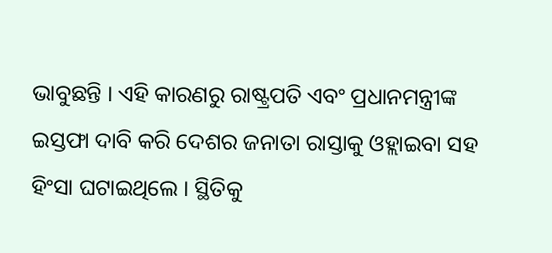ଭାବୁଛନ୍ତି । ଏହି କାରଣରୁ ରାଷ୍ଟ୍ରପତି ଏବଂ ପ୍ରଧାନମନ୍ତ୍ରୀଙ୍କ ଇସ୍ତଫା ଦାବି କରି ଦେଶର ଜନାତା ରାସ୍ତାକୁ ଓହ୍ଲାଇବା ସହ ହିଂସା ଘଟାଇଥିଲେ । ସ୍ଥିତିକୁ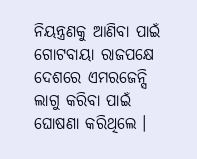ନିୟନ୍ତ୍ରଣକୁ ଆଣିବା ପାଇଁ ଗୋଟବାୟା ରାଜପକ୍ଷେ ଦେଶରେ ଏମରଜେନ୍ସି ଲାଗୁ କରିବା ପାଇଁ ଘୋଷଣା କରିଥିଲେ ।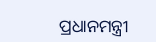ପ୍ରଧାନମନ୍ତ୍ରୀ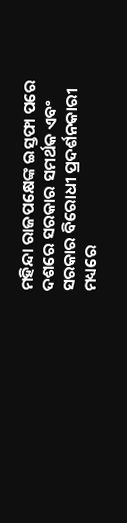ମହିନ୍ଦା ରାଜପକ୍ଷେଙ୍କ ଇସ୍ତଫା ପରେ ଦଶରେ ସରକାର ସମର୍ଥକ ଏବଂ ସରକାର ବିରୋଧୀ ପ୍ରଦର୍ଶନକାରୀ ମଧ୍ୟରେ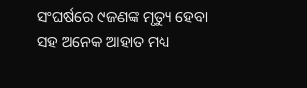ସଂଘର୍ଷରେ ୯ଜଣଙ୍କ ମୃତ୍ୟୁ ହେବା ସହ ଅନେକ ଆହାତ ମଧ୍ୟ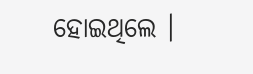ହୋଇଥିଲେ ।